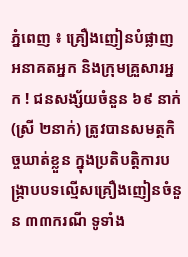ភ្នំពេញ ៖ គ្រឿងញៀនបំផ្លាញអនាគតអ្នក និងក្រុមគ្រួសារអ្នក ! ជនសង្ស័យចំនួន ៦៩ នាក់ (ស្រី ២នាក់) ត្រូវបានសមត្ថកិច្ចឃាត់ខ្លួន ក្នុងប្រតិបត្តិការបង្ក្រាបបទល្មើសគ្រឿងញៀនចំនួន ៣៣ករណី ទូទាំង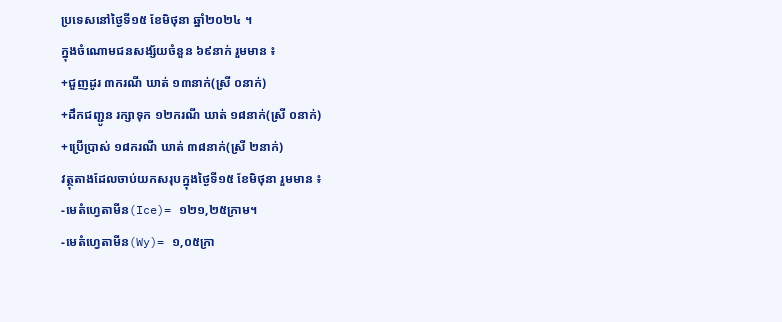ប្រទេសនៅថ្ងៃទី១៥ ខែមិថុនា ឆ្នាំ២០២៤ ។
ក្នុងចំណោមជនសង្ស័យចំនួន ៦៩នាក់ រួមមាន ៖
+ជួញដូរ ៣ករណី ឃាត់ ១៣នាក់(ស្រី ០នាក់)
+ដឹកជញ្ជូន រក្សាទុក ១២ករណី ឃាត់ ១៨នាក់(ស្រី ០នាក់)
+ប្រើប្រាស់ ១៨ករណី ឃាត់ ៣៨នាក់(ស្រី ២នាក់)
វត្ថុតាងដែលចាប់យកសរុបក្នុងថ្ងៃទី១៥ ខែមិថុនា រួមមាន ៖
-មេតំហ្វេតាមីន(Ice)= ១២១,២៥ក្រាម។
-មេតំហ្វេតាមីន(Wy)= ១,០៥ក្រា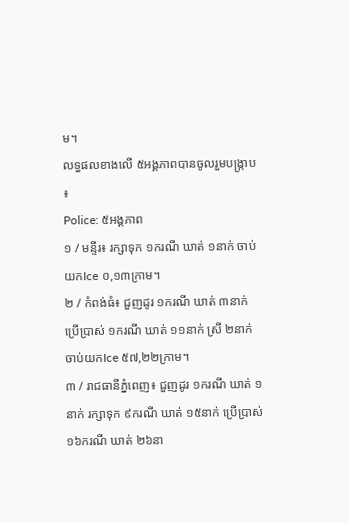ម។
លទ្ធផលខាងលើ ៥អង្គភាពបានចូលរួមបង្ក្រាប ៖
Police: ៥អង្គភាព
១ / មន្ទីរ៖ រក្សាទុក ១ករណី ឃាត់ ១នាក់ ចាប់យកIce ០,១៣ក្រាម។
២ / កំពង់ធំ៖ ជួញដូរ ១ករណី ឃាត់ ៣នាក់ ប្រើប្រាស់ ១ករណី ឃាត់ ១១នាក់ ស្រី ២នាក់ ចាប់យកIce ៥៧,២២ក្រាម។
៣ / រាជធានីភ្នំពេញ៖ ជួញដូរ ១ករណី ឃាត់ ១នាក់ រក្សាទុក ៩ករណី ឃាត់ ១៥នាក់ ប្រើប្រាស់ ១៦ករណី ឃាត់ ២៦នា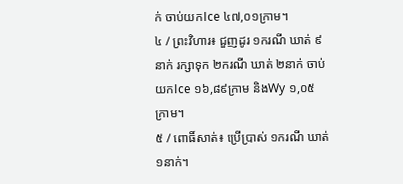ក់ ចាប់យកIce ៤៧,០១ក្រាម។
៤ / ព្រះវិហារ៖ ជួញដូរ ១ករណី ឃាត់ ៩នាក់ រក្សាទុក ២ករណី ឃាត់ ២នាក់ ចាប់យកIce ១៦,៨៩ក្រាម និងWy ១,០៥ក្រាម។
៥ / ពោធិ៍សាត់៖ ប្រើប្រាស់ ១ករណី ឃាត់ ១នាក់។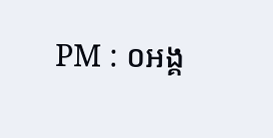PM : ០អង្គ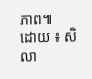ភាព៕
ដោយ ៖ សិលា